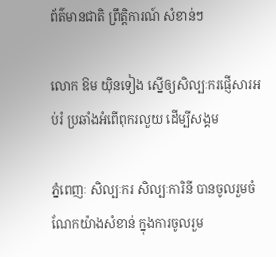ព័ត៌មានជាតិ ព្រឹត្តិការណ៍ សំខាន់ៗ

លោក ឱម យ៉ិនទៀង ស្នើឲ្យសិល្បៈករផ្ញើសារអប់រំ ប្រឆាំងអំពើពុករលួយ ដើម្បីសង្គម

ភ្នំពេញៈ សិល្បៈករ សិល្បៈការិនី បានចូលរួមចំណែកយ៉ាងសំខាន់ ក្នុងការចូលរួម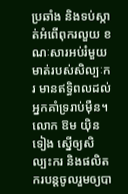ប្រឆាំង និងទប់ស្កាត់អំពើពុករលួយ ខណៈសារអប់រំមួយមាត់របស់សិល្បៈករ មានឥទ្ធិពលដល់អ្នកគាំទ្ររាប់ម៉ឺន។ លោក ឱម យ៉ិនទៀង ស្នើឲ្យសិល្បះករ និងផលិតករបន្តចូលរួមឲ្យបា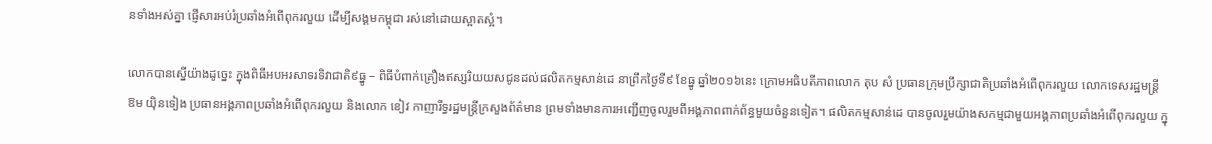នទាំងអស់គ្នា ផ្ញើសារអប់រំប្រឆាំងអំពើពុករលួយ ដើម្បីសង្គមកម្ពុជា រស់នៅដោយស្អាតស្អំ។

លោកបានស្នើយ៉ាងដូច្នេះ ក្នុងពិធីអបអរសាទរទិវាជាតិ៩ធ្នូ – ពិធីបំពាក់គ្រឿងឥស្សរិយយសជូនដល់ផលិតកម្មសាន់ដេ នាព្រឹកថ្ងៃទី៩ ខែធ្នូ ឆ្នាំ២០១៦នេះ ក្រោមអធិបតីភាពលោក តុប សំ ប្រធានក្រុមប្រឹក្សាជាតិប្រឆាំងអំពើពុករលួយ លោកទេសរដ្ឋមន្ត្រី ឱម យ៉ិនទៀង ប្រធានអង្គភាពប្រឆាំងអំពើពុករលួយ និងលោក ខៀវ កាញារីទ្ធរដ្ឋមន្ត្រីក្រសួងព័ត៌មាន ព្រមទាំងមានការអញ្ជើញចូលរួមពីអង្គភាពពាក់ព័ន្ធមួយចំនួនទៀត។ ផលិតកម្មសាន់ដេ បានចូលរួមយ៉ាងសកម្មជាមួយអង្គភាពប្រឆាំងអំពើពុករលួយ ក្នុ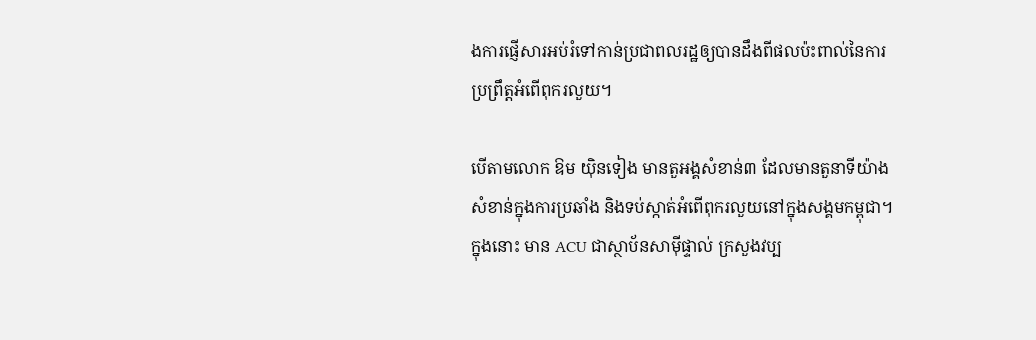ងការផ្ញើសារអប់រំទៅកាន់ប្រជាពលរដ្ឋឲ្យបានដឹងពីផលប៉ះពាល់នៃការប្រព្រឹត្តអំពើពុករលួយ។

បើតាមលោក ឱម យ៉ិនទៀង មានតួអង្គសំខាន់៣ ដែលមានតួនាទីយ៉ាងសំខាន់ក្នុងការប្រឆាំង និងទប់ស្កាត់អំពើពុករលួយនៅក្នុងសង្គមកម្ពុជា។ ក្នុងនោះ មាន ACU ជាស្ថាប័នសាម៉ីផ្ទាល់ ក្រសួងវប្ប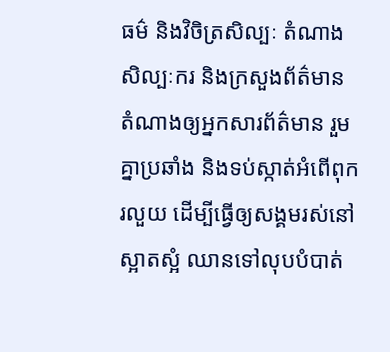ធម៌ និងវិចិត្រសិល្បៈ តំណាងសិល្បៈករ និងក្រសួងព័ត៌មាន តំណាងឲ្យអ្នកសារព័ត៌មាន រួមគ្នាប្រឆាំង និងទប់ស្កាត់អំពើពុករលួយ ដើម្បីធ្វើឲ្យសង្គមរស់នៅស្អាតស្អំ ឈានទៅលុបបំបាត់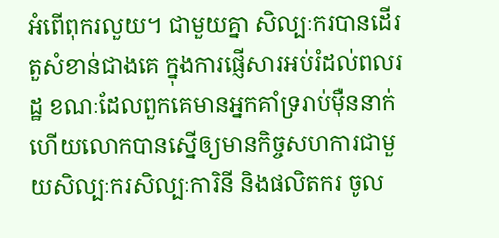អំពើពុករលួយ។ ជាមួយគ្នា សិល្បៈករបានដើរតួសំខាន់ជាងគេ ក្នុងការផ្ញើសារអប់រំដល់ពលរដ្ឋ ខណៈដែលពួកគេមានអ្នកគាំទ្ររាប់ម៉ឺននាក់ ហើយលោកបានស្នើឲ្យមានកិច្ចសហការជាមួយសិល្បៈករសិល្បៈការិនី និងផលិតករ ចូល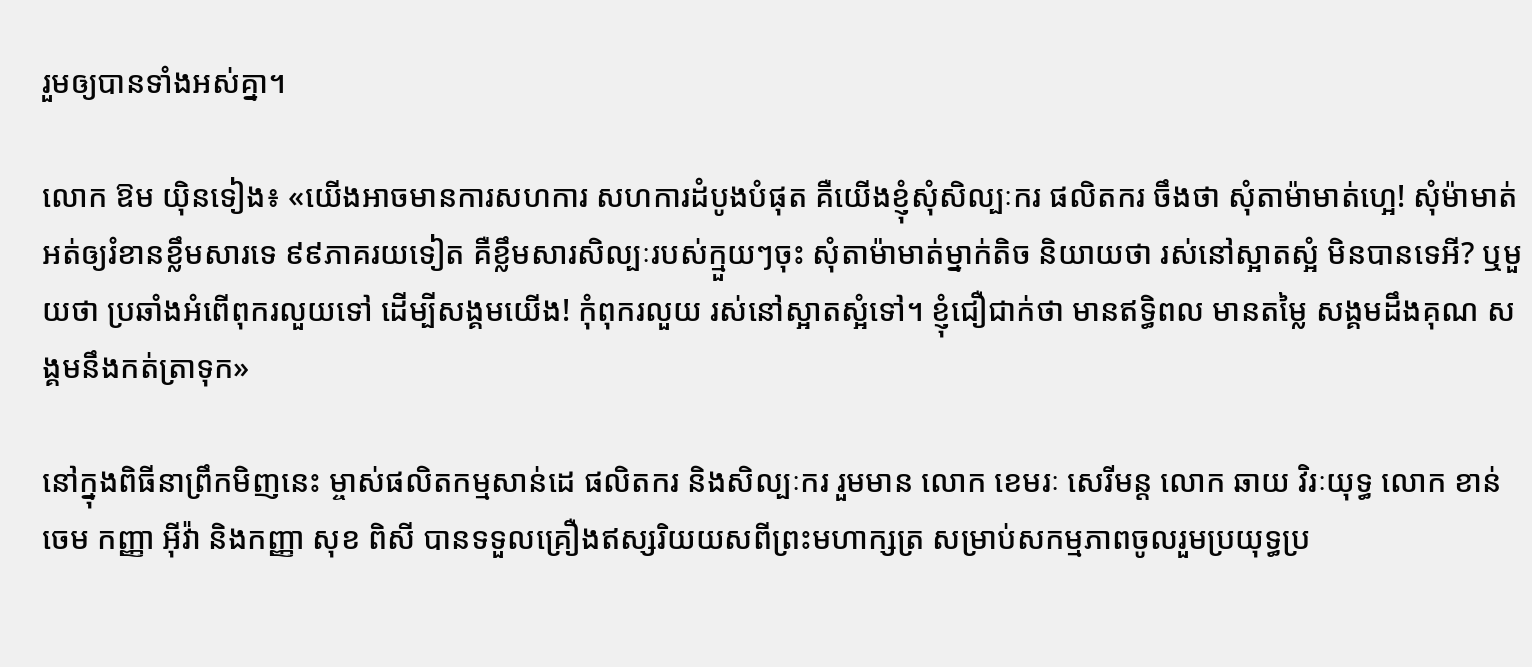រួមឲ្យបានទាំងអស់គ្នា។

លោក ឱម យ៉ិនទៀង៖ «យើងអាចមានការសហការ សហការដំបូងបំផុត គឺយើងខ្ញុំសុំសិល្បៈករ ផលិតករ ចឹងថា សុំតាម៉ាមាត់ហ្អេ! សុំម៉ាមាត់ អត់ឲ្យរំខានខ្លឹមសារទេ ៩៩ភាគរយទៀត គឺខ្លឹមសារសិល្បៈរបស់ក្មួយៗចុះ សុំតាម៉ាមាត់ម្នាក់តិច និយាយថា រស់នៅស្អាតស្អំ មិនបានទេអី? ឬមួយថា ប្រឆាំងអំពើពុករលួយទៅ ដើម្បីសង្គមយើង! កុំពុករលួយ រស់នៅស្អាតស្អំទៅ។ ខ្ញុំជឿជាក់ថា មានឥទ្ធិពល មានតម្លៃ សង្គមដឹងគុណ សង្គមនឹងកត់ត្រាទុក»

នៅក្នុងពិធីនាព្រឹកមិញនេះ ម្ចាស់ផលិតកម្មសាន់ដេ ផលិតករ និងសិល្បៈករ រួមមាន លោក ខេមរៈ សេរីមន្ត លោក ឆាយ វិរៈយុទ្ធ លោក ខាន់ ចេម កញ្ញា អ៊ីវ៉ា និងកញ្ញា សុខ ពិសី បានទទួលគ្រឿងឥស្សរិយយសពីព្រះមហាក្សត្រ សម្រាប់សកម្មភាពចូលរួមប្រយុទ្ធប្រ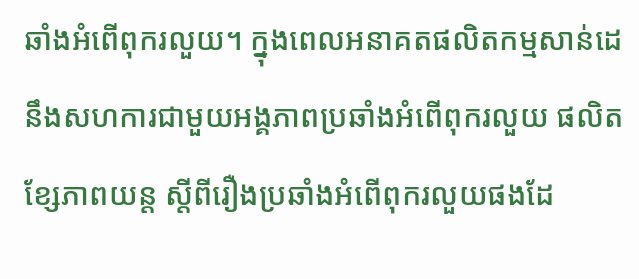ឆាំងអំពើពុករលួយ។ ក្នុងពេលអនាគតផលិតកម្មសាន់ដេ នឹងសហការជាមួយអង្គភាពប្រឆាំងអំពើពុករលួយ ផលិតខ្សែភាពយន្ត ស្តីពីរឿងប្រឆាំងអំពើពុករលួយផងដែ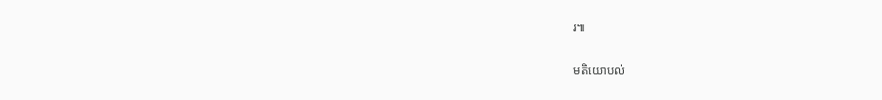រ៕

មតិយោបល់